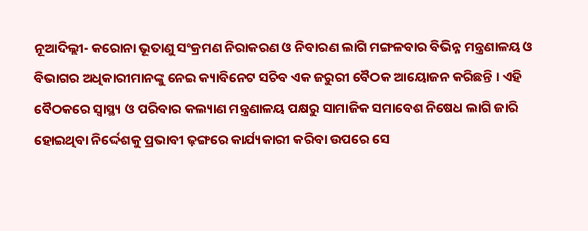ନୂଆଦିଲ୍ଲୀ- କରୋନା ଭୂତାଣୁ ସଂକ୍ରମଣ ନିରାକରଣ ଓ ନିବାରଣ ଲାଗି ମଙ୍ଗଳବାର ବିଭିନ୍ନ ମନ୍ତ୍ରଣାଳୟ ଓ ବିଭାଗର ଅଧିକାରୀମାନଙ୍କୁ ନେଇ କ୍ୟାବିନେଟ ସଚିବ ଏକ ଜରୁରୀ ବୈଠକ ଆୟୋଜନ କରିଛନ୍ତି । ଏହି ବୈଠକରେ ସ୍ୱାସ୍ଥ୍ୟ ଓ ପରିବାର କଲ୍ୟାଣ ମନ୍ତ୍ରଣାଳୟ ପକ୍ଷରୁ ସାମାଜିକ ସମାବେଶ ନିଷେଧ ଲାଗି ଜାରି ହୋଇଥିବା ନିର୍ଦ୍ଦେଶକୁ ପ୍ରଭାବୀ ଢ଼ଙ୍ଗରେ କାର୍ଯ୍ୟକାରୀ କରିବା ଉପରେ ସେ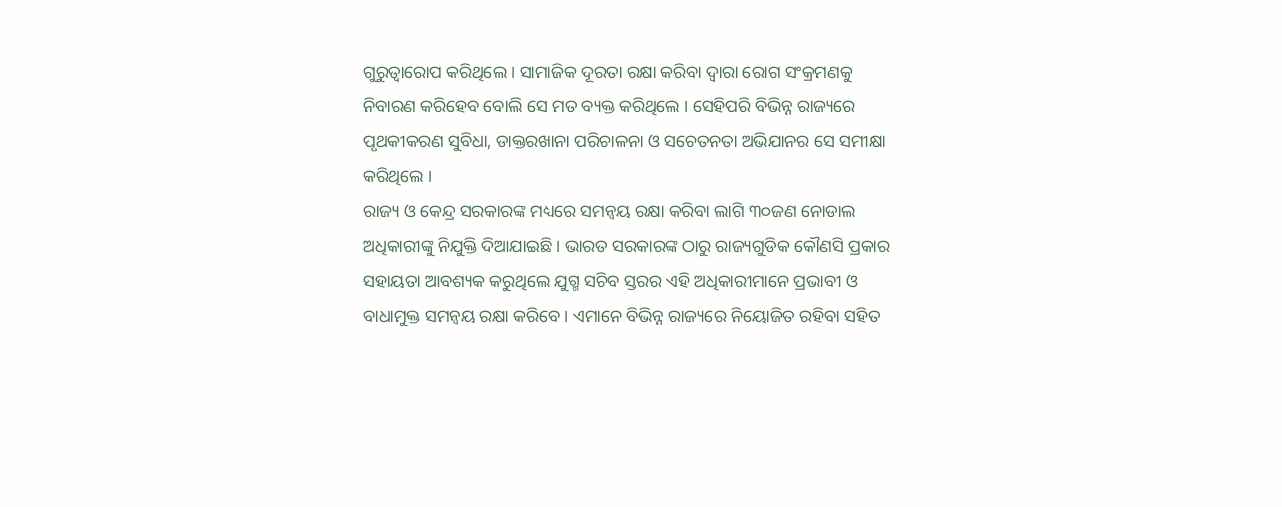ଗୁରୁତ୍ୱାରୋପ କରିଥିଲେ । ସାମାଜିକ ଦୂରତା ରକ୍ଷା କରିବା ଦ୍ୱାରା ରୋଗ ସଂକ୍ରମଣକୁ ନିବାରଣ କରିହେବ ବୋଲି ସେ ମତ ବ୍ୟକ୍ତ କରିଥିଲେ । ସେହିପରି ବିଭିନ୍ନ ରାଜ୍ୟରେ ପୃଥକୀକରଣ ସୁବିଧା, ଡାକ୍ତରଖାନା ପରିଚାଳନା ଓ ସଚେତନତା ଅଭିଯାନର ସେ ସମୀକ୍ଷା କରିଥିଲେ ।
ରାଜ୍ୟ ଓ କେନ୍ଦ୍ର ସରକାରଙ୍କ ମଧ୍ୟରେ ସମନ୍ୱୟ ରକ୍ଷା କରିବା ଲାଗି ୩୦ଜଣ ନୋଡାଲ ଅଧିକାରୀଙ୍କୁ ନିଯୁକ୍ତି ଦିଆଯାଇଛି । ଭାରତ ସରକାରଙ୍କ ଠାରୁ ରାଜ୍ୟଗୁଡିକ କୌଣସି ପ୍ରକାର ସହାୟତା ଆବଶ୍ୟକ କରୁଥିଲେ ଯୁଗ୍ମ ସଚିବ ସ୍ତରର ଏହି ଅଧିକାରୀମାନେ ପ୍ରଭାବୀ ଓ ବାଧାମୁକ୍ତ ସମନ୍ୱୟ ରକ୍ଷା କରିବେ । ଏମାନେ ବିଭିନ୍ନ ରାଜ୍ୟରେ ନିୟୋଜିତ ରହିବା ସହିତ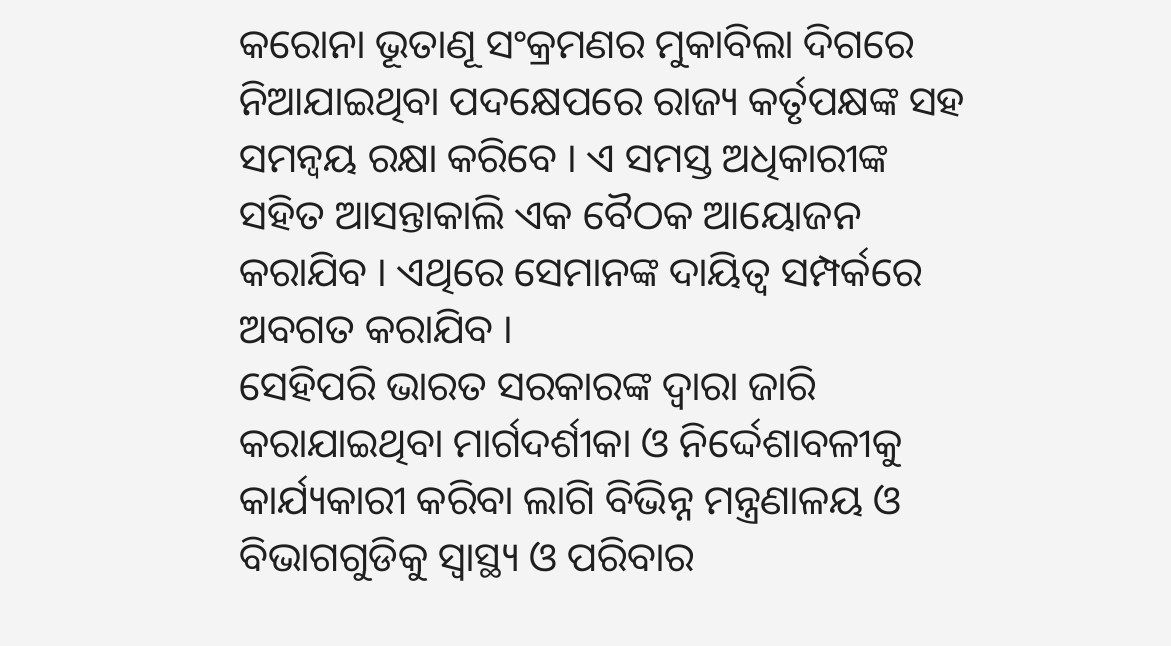କରୋନା ଭୂତାଣୂ ସଂକ୍ରମଣର ମୁକାବିଲା ଦିଗରେ ନିଆଯାଇଥିବା ପଦକ୍ଷେପରେ ରାଜ୍ୟ କର୍ତୃପକ୍ଷଙ୍କ ସହ ସମନ୍ୱୟ ରକ୍ଷା କରିବେ । ଏ ସମସ୍ତ ଅଧିକାରୀଙ୍କ ସହିତ ଆସନ୍ତାକାଲି ଏକ ବୈଠକ ଆୟୋଜନ କରାଯିବ । ଏଥିରେ ସେମାନଙ୍କ ଦାୟିତ୍ୱ ସମ୍ପର୍କରେ ଅବଗତ କରାଯିବ ।
ସେହିପରି ଭାରତ ସରକାରଙ୍କ ଦ୍ୱାରା ଜାରି କରାଯାଇଥିବା ମାର୍ଗଦର୍ଶୀକା ଓ ନିର୍ଦ୍ଦେଶାବଳୀକୁ କାର୍ଯ୍ୟକାରୀ କରିବା ଲାଗି ବିଭିନ୍ନ ମନ୍ତ୍ରଣାଳୟ ଓ ବିଭାଗଗୁଡିକୁ ସ୍ୱାସ୍ଥ୍ୟ ଓ ପରିବାର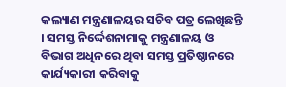କଲ୍ୟାଣ ମନ୍ତ୍ରଣାଳୟର ସଚିବ ପତ୍ର ଲେଖିଛନ୍ତି । ସମସ୍ତ ନିର୍ଦ୍ଦେଶନାମାକୁ ମନ୍ତ୍ରଣାଳୟ ଓ ବିଭାଗ ଅଧିନରେ ଥିବା ସମସ୍ତ ପ୍ରତିଷ୍ଠାନରେ କାର୍ଯ୍ୟକାରୀ କରିବାକୁ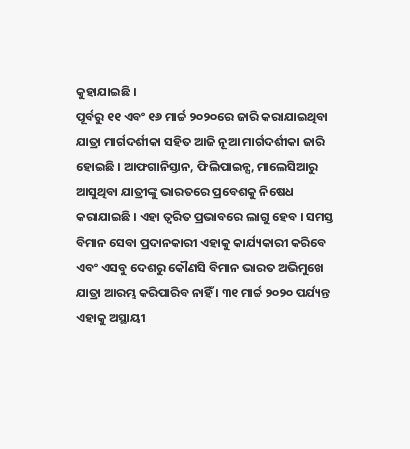କୁହାଯାଇଛି ।
ପୂର୍ବରୁ ୧୧ ଏବଂ ୧୬ ମାର୍ଚ୍ଚ ୨୦୨୦ରେ ଜାରି କରାଯାଇଥିବା ଯାତ୍ରା ମାର୍ଗଦର୍ଶୀକା ସହିତ ଆଜି ନୂଆ ମାର୍ଗଦର୍ଶୀକା ଜାରି ହୋଇଛି । ଆଫଗାନିସ୍ତାନ, ଫିଲିପାଇନ୍ସ, ମାଲେସିଆରୁ ଆସୁଥିବା ଯାତ୍ରୀଙ୍କୁ ଭାରତରେ ପ୍ରବେଶକୁ ନିଷେଧ କରାଯାଇଛି । ଏହା ତ୍ୱରିତ ପ୍ରଭାବରେ ଲାଗୁ ହେବ । ସମସ୍ତ ବିମାନ ସେବା ପ୍ରଦାନକାରୀ ଏହାକୁ କାର୍ଯ୍ୟକାରୀ କରିବେ ଏବଂ ଏସବୁ ଦେଶରୁ କୌଣସି ବିମାନ ଭାରତ ଅଭିମୁଖେ ଯାତ୍ରା ଆରମ୍ଭ କରିପାରିବ ନାହିଁ । ୩୧ ମାର୍ଚ୍ଚ ୨୦୨୦ ପର୍ଯ୍ୟନ୍ତ ଏହାକୁ ଅସ୍ଥାୟୀ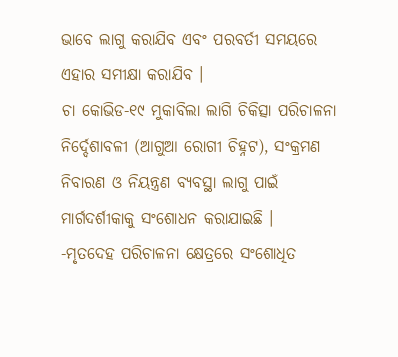ଭାବେ ଲାଗୁ କରାଯିବ ଏବଂ ପରବର୍ତୀ ସମୟରେ ଏହାର ସମୀକ୍ଷା କରାଯିବ ।
ଚା କୋଭିଡ-୧୯ ମୁକାବିଲା ଲାଗି ଚିକିତ୍ସା ପରିଚାଳନା ନିର୍ଦ୍ଦେଶାବଳୀ (ଆଗୁଆ ରୋଗୀ ଚିହ୍ନଟ), ସଂକ୍ରମଣ ନିବାରଣ ଓ ନିୟନ୍ତ୍ରଣ ବ୍ୟବସ୍ଥା ଲାଗୁ ପାଇଁ ମାର୍ଗଦର୍ଶୀକାକୁ ସଂଶୋଧନ କରାଯାଇଛି ।
-ମୃତଦେହ ପରିଚାଳନା କ୍ଷେତ୍ରରେ ସଂଶୋଧିତ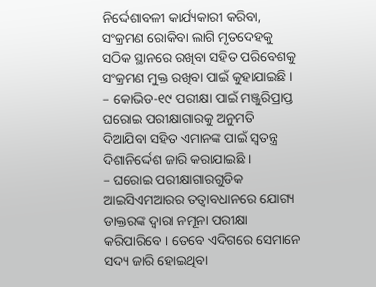ନିର୍ଦ୍ଦେଶାବଳୀ କାର୍ଯ୍ୟକାରୀ କରିବା, ସଂକ୍ରମଣ ରୋକିବା ଲାଗି ମୃତଦେହକୁ ସଠିକ ସ୍ଥାନରେ ରଖିବା ସହିତ ପରିବେଶକୁ ସଂକ୍ରମଣ ମୁକ୍ତ ରଖିବା ପାଇଁ କୁହାଯାଇଛି ।
– କୋଭିଡ-୧୯ ପରୀକ୍ଷା ପାଇଁ ମଞ୍ଜୁରିପ୍ରାପ୍ତ ଘରୋଇ ପରୀକ୍ଷାଗାରକୁ ଅନୁମତି ଦିଆଯିବା ସହିତ ଏମାନଙ୍କ ପାଇଁ ସ୍ୱତନ୍ତ୍ର ଦିଶାନିର୍ଦ୍ଦେଶ ଜାରି କରାଯାଇଛି ।
– ଘରୋଇ ପରୀକ୍ଷାଗାରଗୁଡିକ ଆଇସିଏମଆରର ତତ୍ୱାବଧାନରେ ଯୋଗ୍ୟ ଡାକ୍ତରଙ୍କ ଦ୍ୱାରା ନମୂନା ପରୀକ୍ଷା କରିପାରିବେ । ତେବେ ଏଦିଗରେ ସେମାନେ ସଦ୍ୟ ଜାରି ହୋଇଥିବା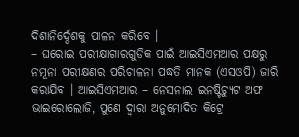ଦିଶାନିର୍ଦ୍ଦେଶକୁ ପାଳନ କରିବେ ।
– ଘରୋଇ ପରୀକ୍ଷାଗାରଗୁଡିକ ପାଇଁ ଆଇସିଏମଆର ପକ୍ଷରୁ ନମୂନା ପରୀକ୍ଷଣର ପରିଚାଳନା ପଦ୍ଧତି ମାନକ (ଏସଓପି) ଜାରି କରାଯିବ । ଆଇସିଏମଆର – ନେସନାଲ ଇନଷ୍ଟିଚ୍ୟୁଟ ଅଫ ଭାଇରୋଲୋଜି, ପୁଣେ ଦ୍ୱାରା ଅନୁମୋଦିତ କିଟ୍ରେ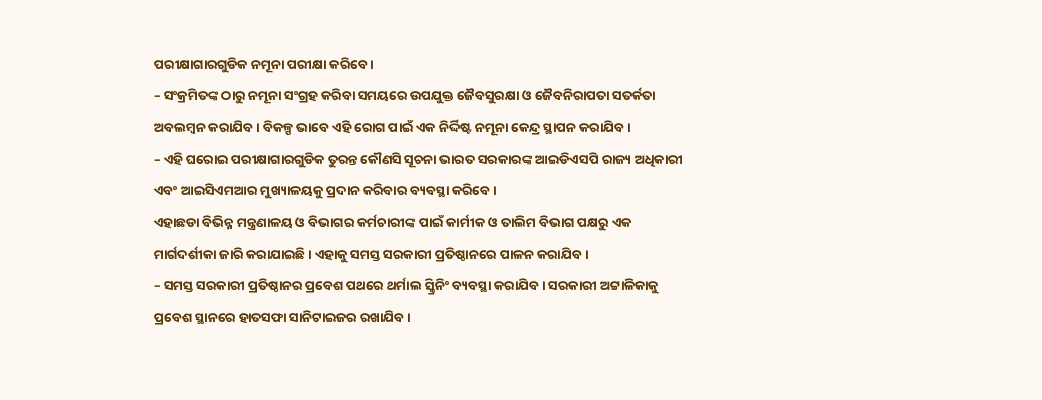ପରୀକ୍ଷାଗାରଗୁଡିକ ନମୂନା ପରୀକ୍ଷା କରିବେ ।
– ସଂକ୍ରମିତଙ୍କ ଠାରୁ ନମୂନା ସଂଗ୍ରହ କରିବା ସମୟରେ ଉପଯୁକ୍ତ ଜୈବସୁରକ୍ଷା ଓ ଜୈବନିରାପତା ସତର୍କତା ଅବଲମ୍ବନ କରାଯିବ । ବିକଳ୍ପ ଭାବେ ଏହି ରୋଗ ପାଇଁ ଏକ ନିର୍ଦ୍ଦିଷ୍ଟ ନମୂନା କେନ୍ଦ୍ର ସ୍ଥାପନ କରାଯିବ ।
– ଏହି ଘରୋଇ ପରୀକ୍ଷାଗାରଗୁଡିକ ତୁରନ୍ତ କୌଣସି ସୂଚନା ଭାରତ ସରକାରଙ୍କ ଆଇଡିଏସପି ରାଜ୍ୟ ଅଧିକାରୀ ଏବଂ ଆଇସିଏମଆର ମୁଖ୍ୟାଳୟକୁ ପ୍ରଦାନ କରିବାର ବ୍ୟବସ୍ଥା କରିବେ ।
ଏହାଛଡା ବିଭିନ୍ନ ମନ୍ତ୍ରଣାଳୟ ଓ ବିଭାଗର କର୍ମଚାରୀଙ୍କ ପାଇଁ କାର୍ମୀକ ଓ ତାଲିମ ବିଭାଗ ପକ୍ଷରୁ ଏକ ମାର୍ଗଦର୍ଶୀକା ଜାରି କରାଯାଇଛି । ଏହାକୁ ସମସ୍ତ ସରକାରୀ ପ୍ରତିଷ୍ଠାନରେ ପାଳନ କରାଯିବ ।
– ସମସ୍ତ ସରକାରୀ ପ୍ରତିଷ୍ଠାନର ପ୍ରବେଶ ପଥରେ ଥର୍ମାଲ ସ୍କ୍ରିନିଂ ବ୍ୟବସ୍ଥା କରାଯିବ । ସରକାରୀ ଅଟ୍ଟାଳିକାକୁ ପ୍ରବେଶ ସ୍ଥାନରେ ହାତସଫା ସାନିଟାଇଜର ରଖାଯିବ ।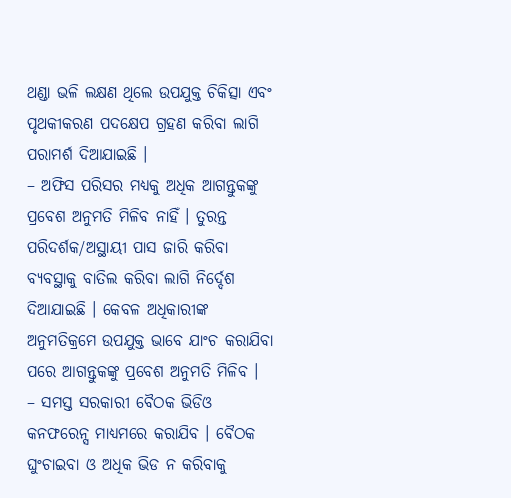ଥଣ୍ଡା ଭଳି ଲକ୍ଷଣ ଥିଲେ ଉପଯୁକ୍ତ ଚିକିତ୍ସା ଏବଂ ପୃଥକୀକରଣ ପଦକ୍ଷେପ ଗ୍ରହଣ କରିବା ଲାଗି ପରାମର୍ଶ ଦିଆଯାଇଛି ।
– ଅଫିସ ପରିସର ମଧ୍ୟକୁ ଅଧିକ ଆଗନ୍ତୁକଙ୍କୁ ପ୍ରବେଶ ଅନୁମତି ମିଳିବ ନାହିଁ । ତୁରନ୍ତ ପରିଦର୍ଶକ/ଅସ୍ଥାୟୀ ପାସ ଜାରି କରିବା ବ୍ୟବସ୍ଥାକୁ ବାତିଲ କରିବା ଲାଗି ନିର୍ଦ୍ଦେଶ ଦିଆଯାଇଛି । କେବଳ ଅଧିକାରୀଙ୍କ ଅନୁମତିକ୍ରମେ ଉପଯୁକ୍ତ ଭାବେ ଯାଂଚ କରାଯିବା ପରେ ଆଗନ୍ତୁକଙ୍କୁ ପ୍ରବେଶ ଅନୁମତି ମିଳିବ ।
– ସମସ୍ତ ସରକାରୀ ବୈଠକ ଭିଡିଓ କନଫରେନ୍ସ ମାଧ୍ୟମରେ କରାଯିବ । ବୈଠକ ଘୁଂଚାଇବା ଓ ଅଧିକ ଭିଡ ନ କରିବାକୁ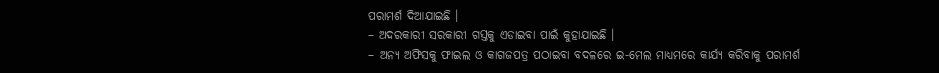ପରାମର୍ଶ ଦିଆଯାଇଛି ।
– ଅଦରକାରୀ ସରକାରୀ ଗସ୍ତକୁ ଏଡାଇବା ପାଇଁ କୁହାଯାଇଛି ।
– ଅନ୍ୟ ଅଫିସକୁ ଫାଇଲ ଓ କାଗଜପତ୍ର ପଠାଇବା ବଦଳରେ ଇ-ମେଲ ମାଧ୍ୟମରେ କାର୍ଯ୍ୟ କରିବାକୁ ପରାମର୍ଶ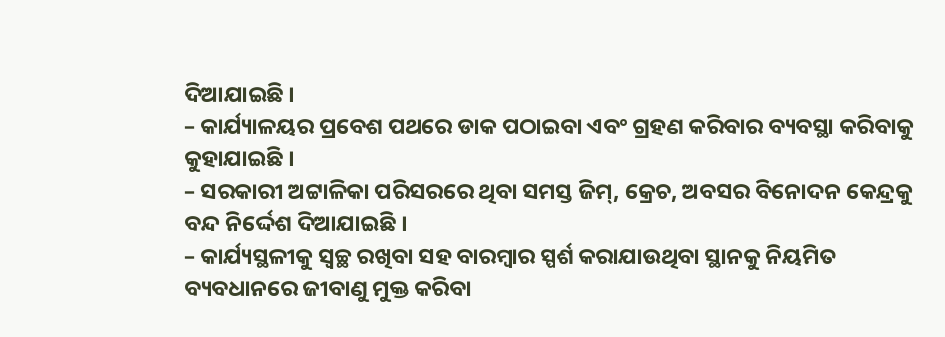ଦିଆଯାଇଛି ।
– କାର୍ଯ୍ୟାଳୟର ପ୍ରବେଶ ପଥରେ ଡାକ ପଠାଇବା ଏବଂ ଗ୍ରହଣ କରିବାର ବ୍ୟବସ୍ଥା କରିବାକୁ କୁହାଯାଇଛି ।
– ସରକାରୀ ଅଟ୍ଟାଳିକା ପରିସରରେ ଥିବା ସମସ୍ତ ଜିମ୍, କ୍ରେଚ, ଅବସର ବିନୋଦନ କେନ୍ଦ୍ରକୁ ବନ୍ଦ ନିର୍ଦ୍ଦେଶ ଦିଆଯାଇଛି ।
– କାର୍ଯ୍ୟସ୍ଥଳୀକୁ ସ୍ୱଚ୍ଛ ରଖିବା ସହ ବାରମ୍ବାର ସ୍ପର୍ଶ କରାଯାଉଥିବା ସ୍ଥାନକୁ ନିୟମିତ ବ୍ୟବଧାନରେ ଜୀବାଣୁ ମୁକ୍ତ କରିବା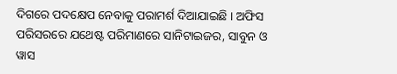ଦିଗରେ ପଦକ୍ଷେପ ନେବାକୁ ପରାମର୍ଶ ଦିଆଯାଇଛି । ଅଫିସ ପରିସରରେ ଯଥେଷ୍ଟ ପରିମାଣରେ ସାନିଟାଇଜର, ସାବୁନ ଓ ୱାସ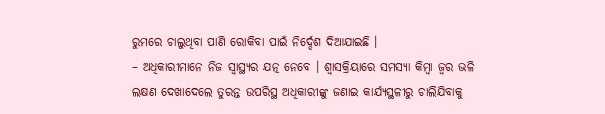ରୁମରେ ଚାଲୁଥିବା ପାଣି ରୋକିବା ପାଇଁ ନିର୍ଦ୍ଦେଶ ଦିଆଯାଇଛି ।
– ଅଧିକାରୀମାନେ ନିଜ ସ୍ୱାସ୍ଥ୍ୟର ଯତ୍ନ ନେବେ । ଶ୍ୱାସକ୍ରିୟାରେ ସମସ୍ୟା କିମ୍ବା ଜ୍ୱର ଭଳି ଲକ୍ଷଣ ଦେଖାଦେଲେ ତୁରନ୍ତ ଉପରିସ୍ଥ ଅଧିକାରୀଙ୍କୁ ଜଣାଇ କାର୍ଯ୍ୟସ୍ଥଳୀରୁ ଚାଲିଯିବାକୁ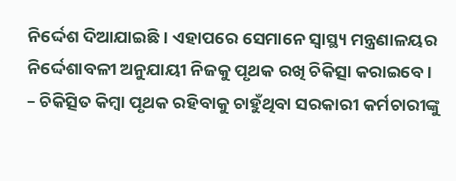ନିର୍ଦ୍ଦେଶ ଦିଆଯାଇଛି । ଏହାପରେ ସେମାନେ ସ୍ୱାସ୍ଥ୍ୟ ମନ୍ତ୍ରଣାଳୟର ନିର୍ଦ୍ଦେଶାବଳୀ ଅନୁଯାୟୀ ନିଜକୁ ପୃଥକ ରଖି ଚିକିତ୍ସା କରାଇବେ ।
– ଚିକିତ୍ସିତ କିମ୍ବା ପୃଥକ ରହିବାକୁ ଚାହୁଁଥିବା ସରକାରୀ କର୍ମଚାରୀଙ୍କୁ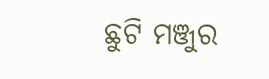ଛୁଟି ମଞ୍ଜୁର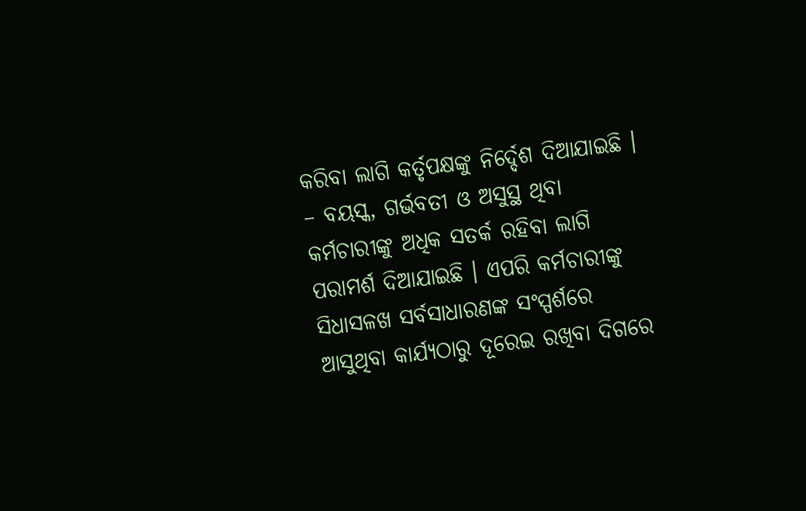କରିବା ଲାଗି କର୍ତୃପକ୍ଷଙ୍କୁ ନିର୍ଦ୍ଦେଶ ଦିଆଯାଇଛି ।
– ବୟସ୍କ, ଗର୍ଭବତୀ ଓ ଅସୁସ୍ଥ ଥିବା କର୍ମଚାରୀଙ୍କୁ ଅଧିକ ସତର୍କ ରହିବା ଲାଗି ପରାମର୍ଶ ଦିଆଯାଇଛି । ଏପରି କର୍ମଚାରୀଙ୍କୁ ସିଧାସଳଖ ସର୍ବସାଧାରଣଙ୍କ ସଂସ୍ପର୍ଶରେ ଆସୁଥିବା କାର୍ଯ୍ୟଠାରୁ ଦୂରେଇ ରଖିବା ଦିଗରେ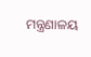ମନ୍ତ୍ରଣାଳୟ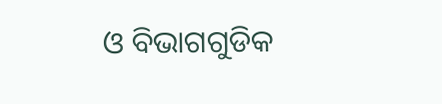ଓ ବିଭାଗଗୁଡିକ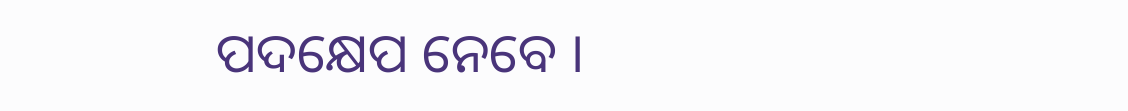ପଦକ୍ଷେପ ନେବେ ।